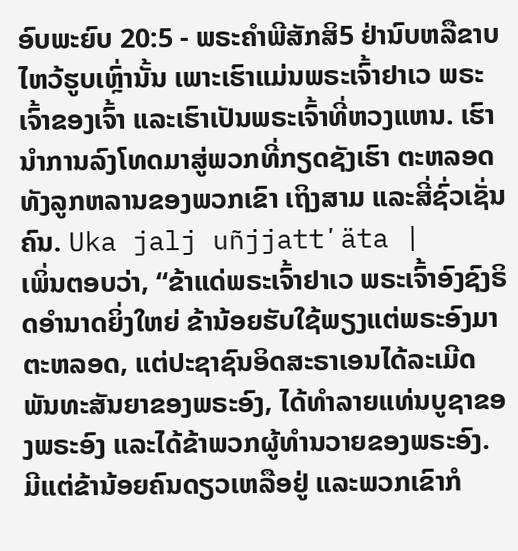ອົບພະຍົບ 20:5 - ພຣະຄຳພີສັກສິ5 ຢ່ານົບຫລືຂາບໄຫວ້ຮູບເຫຼົ່ານັ້ນ ເພາະເຮົາແມ່ນພຣະເຈົ້າຢາເວ ພຣະເຈົ້າຂອງເຈົ້າ ແລະເຮົາເປັນພຣະເຈົ້າທີ່ຫວງແຫນ. ເຮົານຳການລົງໂທດມາສູ່ພວກທີ່ກຽດຊັງເຮົາ ຕະຫລອດທັງລູກຫລານຂອງພວກເຂົາ ເຖິງສາມ ແລະສີ່ຊົ່ວເຊັ່ນຄົນ. Uka jalj uñjjattʼäta |
ເພິ່ນຕອບວ່າ, “ຂ້າແດ່ພຣະເຈົ້າຢາເວ ພຣະເຈົ້າອົງຊົງຣິດອຳນາດຍິ່ງໃຫຍ່ ຂ້ານ້ອຍຮັບໃຊ້ພຽງແຕ່ພຣະອົງມາຕະຫລອດ, ແຕ່ປະຊາຊົນອິດສະຣາເອນໄດ້ລະເມີດພັນທະສັນຍາຂອງພຣະອົງ, ໄດ້ທຳລາຍແທ່ນບູຊາຂອງພຣະອົງ ແລະໄດ້ຂ້າພວກຜູ້ທຳນວາຍຂອງພຣະອົງ. ມີແຕ່ຂ້ານ້ອຍຄົນດຽວເຫລືອຢູ່ ແລະພວກເຂົາກໍ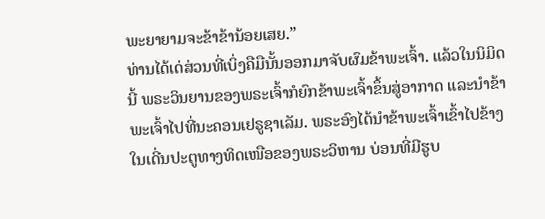ພະຍາຍາມຈະຂ້າຂ້ານ້ອຍເສຍ.”
ທ່ານໄດ້ເດ່ສ່ວນທີ່ເບິ່ງຄືມືນັ້ນອອກມາຈັບຜົມຂ້າພະເຈົ້າ. ແລ້ວໃນນິມິດນີ້ ພຣະວິນຍານຂອງພຣະເຈົ້າກໍຍົກຂ້າພະເຈົ້າຂຶ້ນສູ່ອາກາດ ແລະນຳຂ້າພະເຈົ້າໄປທີ່ນະຄອນເຢຣູຊາເລັມ. ພຣະອົງໄດ້ນຳຂ້າພະເຈົ້າເຂົ້າໄປຂ້າງໃນເດີ່ນປະຕູທາງທິດເໜືອຂອງພຣະວິຫານ ບ່ອນທີ່ມີຮູບ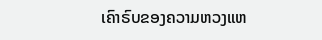ເຄົາຣົບຂອງຄວາມຫວງແຫ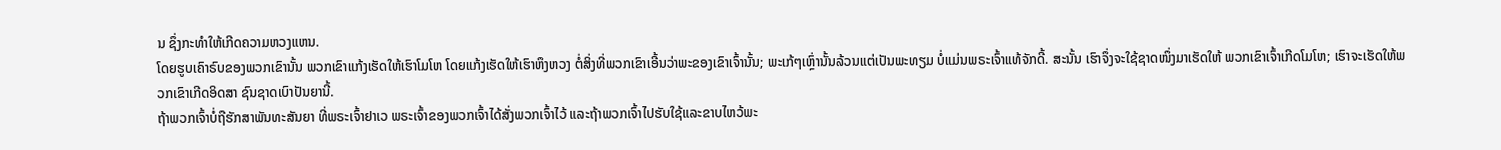ນ ຊຶ່ງກະທຳໃຫ້ເກີດຄວາມຫວງແຫນ.
ໂດຍຮູບເຄົາຣົບຂອງພວກເຂົານັ້ນ ພວກເຂົາແກ້ງເຮັດໃຫ້ເຮົາໂມໂຫ ໂດຍແກ້ງເຮັດໃຫ້ເຮົາຫຶງຫວງ ຕໍ່ສິ່ງທີ່ພວກເຂົາເອີ້ນວ່າພະຂອງເຂົາເຈົ້ານັ້ນ; ພະເກ້ໆເຫຼົ່ານັ້ນລ້ວນແຕ່ເປັນພະທຽມ ບໍ່ແມ່ນພຣະເຈົ້າແທ້ຈັກດີ້. ສະນັ້ນ ເຮົາຈຶ່ງຈະໃຊ້ຊາດໜຶ່ງມາເຮັດໃຫ້ ພວກເຂົາເຈົ້າເກີດໂມໂຫ; ເຮົາຈະເຮັດໃຫ້ພວກເຂົາເກີດອິດສາ ຊົນຊາດເບົາປັນຍານີ້.
ຖ້າພວກເຈົ້າບໍ່ຖືຮັກສາພັນທະສັນຍາ ທີ່ພຣະເຈົ້າຢາເວ ພຣະເຈົ້າຂອງພວກເຈົ້າໄດ້ສັ່ງພວກເຈົ້າໄວ້ ແລະຖ້າພວກເຈົ້າໄປຮັບໃຊ້ແລະຂາບໄຫວ້ພະ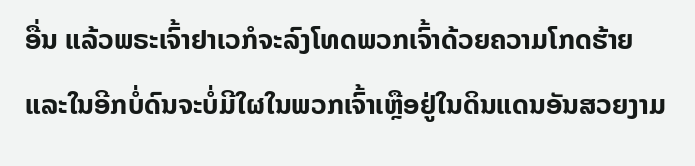ອື່ນ ແລ້ວພຣະເຈົ້າຢາເວກໍຈະລົງໂທດພວກເຈົ້າດ້ວຍຄວາມໂກດຮ້າຍ ແລະໃນອີກບໍ່ດົນຈະບໍ່ມີໃຜໃນພວກເຈົ້າເຫຼືອຢູ່ໃນດິນແດນອັນສວຍງາມ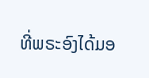ທີ່ພຣະອົງໄດ້ມອ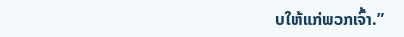ບໃຫ້ແກ່ພວກເຈົ້າ.”